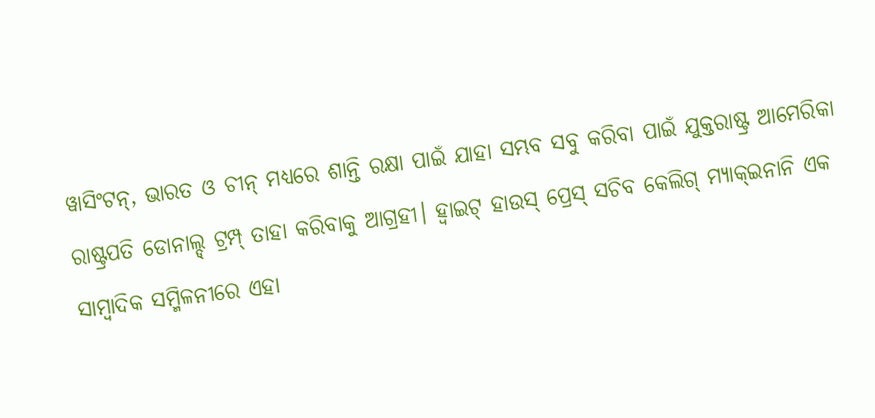ୱାସିଂଟନ୍, ଭାରତ ଓ ଚୀନ୍ ମଧ୍ୟରେ ଶାନ୍ତି ରକ୍ଷା ପାଇଁ ଯାହା ସମ୍ଭବ ସବୁ କରିବା ପାଇଁ ଯୁକ୍ତରାଷ୍ଟ୍ର ଆମେରିକା ରାଷ୍ଟ୍ରପତି ଡୋନାଲ୍ଡ୍ ଟ୍ରମ୍ପ୍ ତାହା କରିବାକୁ ଆଗ୍ରହୀ। ହ୍ବାଇଟ୍ ହାଉସ୍ ପ୍ରେସ୍ ସଚିବ କେଲିଗ୍ ମ୍ୟାକ୍ଇନାନି ଏକ ସାମ୍ବାଦିକ ସମ୍ମିଳନୀରେ ଏହା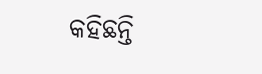କହିଛନ୍ତି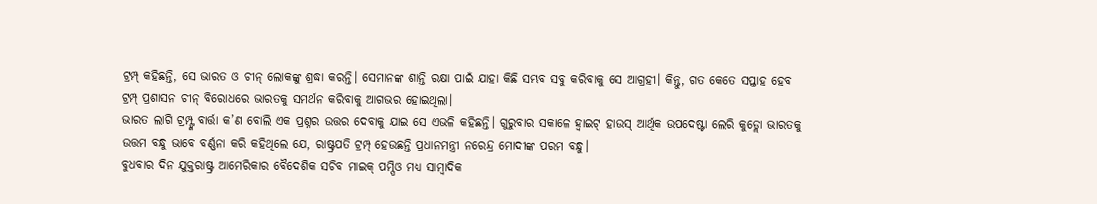ଟ୍ରମ୍ପ୍ କହିଛନ୍ତି, ସେ ଭାରତ ଓ ଚୀନ୍ ଲୋକଙ୍କୁ ଶ୍ରଦ୍ଧା କରନ୍ତି। ସେମାନଙ୍କ ଶାନ୍ତି ରକ୍ଷା ପାଇଁ ଯାହା କିଛି ସମ୍ଭବ ସବୁ କରିବାକୁ ସେ ଆଗ୍ରହୀ। କିନ୍ତୁ, ଗତ କେତେ ସପ୍ତାହ ହେବ ଟ୍ରମ୍ପ୍ ପ୍ରଶାସନ ଚୀନ୍ ବିରୋଧରେ ଭାରତକୁ ସମର୍ଥନ କରିବାକୁ ଆଗଭର ହୋଇଥିଲା।
ଭାରତ ଲାଗି ଟ୍ରମ୍ପ୍ଙ୍କ ବାର୍ତ୍ତା କ’ଣ ବୋଲି ଏକ ପ୍ରଶ୍ନର ଉତ୍ତର ଦେବାକୁ ଯାଇ ସେ ଏଭଳି କହିଛନ୍ତି। ଗୁରୁବାର ସକାଳେ ହ୍ବାଇଟ୍ ହାଉସ୍ ଆର୍ଥିକ ଉପଦେଷ୍ଟା ଲେରି କୁଡ୍ଲୋ ଭାରତକୁ ଉତ୍ତମ ବନ୍ଧୁ ଭାବେ ବର୍ଣ୍ଣନା କରି କହିଥିଲେ ଯେ, ରାଷ୍ଟ୍ରପତି ଟ୍ରମ୍ପ୍ ହେଉଛନ୍ତି ପ୍ରଧାନମନ୍ତ୍ରୀ ନରେନ୍ଦ୍ର ମୋଦୀଙ୍କ ପରମ ବନ୍ଧୁ।
ବୁଧବାର ଦିନ ଯୁକ୍ତରାଷ୍ଟ୍ର ଆମେରିକାର ବୈଦେଶିକ ସଚିବ ମାଇକ୍ ପମ୍ପିଓ ମଧ୍ୟ ସାମ୍ବାଦିକ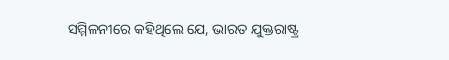ସମ୍ମିଳନୀରେ କହିଥିଲେ ଯେ, ଭାରତ ଯୁକ୍ତରାଷ୍ଟ୍ର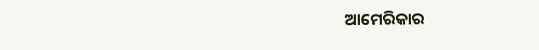ଆମେରିକାର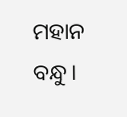ମହାନ ବନ୍ଧୁ।